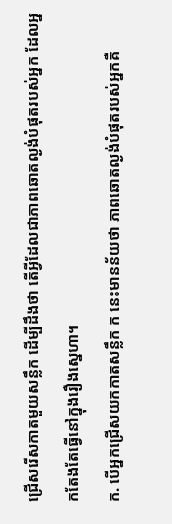ជ្រើសរើសកាតមួយសន្លឹក ដើម្បីដឹងថា តើអ្វីដែលជាភាពឆោតល្ងង់បំផុតរបស់អ្នក ដែលអ្នកតែងតែធ្វើនៅក្នុងរឿងស្នេហា។
ក. បើអ្នកជ្រើសយកកាតសន្លឹក ក នេះមានន័យថា ភាពឆោតល្ងង់បំផុតរបស់អ្នកគឺ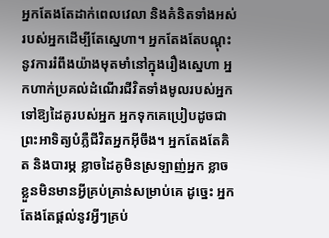អ្នកតែងតែដាក់ពេលវេលា និងគំនិតទាំងអស់របស់អ្នកដើម្បីតែស្នេហា។ អ្នកតែងតែបណ្ដុះនូវការរំពឹងយ៉ាងមុតមាំនៅក្នុងរឿងស្នេហា អ្នកហាក់ប្រគល់ដំណើរជីវិតទាំងមូលរបស់អ្នកទៅឱ្យដៃគូរបស់អ្នក អ្នកទុកគេប្រៀបដូចជាព្រះអាទិត្យបំភ្លឺជីវិតអ្នកអ៊ីចឹង។ អ្នកតែងតែគិត និងបារម្ភ ខ្លាចដៃគូមិនស្រឡាញ់អ្នក ខ្លាចខ្លួនមិនមានអ្វីគ្រប់គ្រាន់សម្រាប់គេ ដូច្នេះ អ្នកតែងតែផ្ដល់នូវអ្វីៗគ្រប់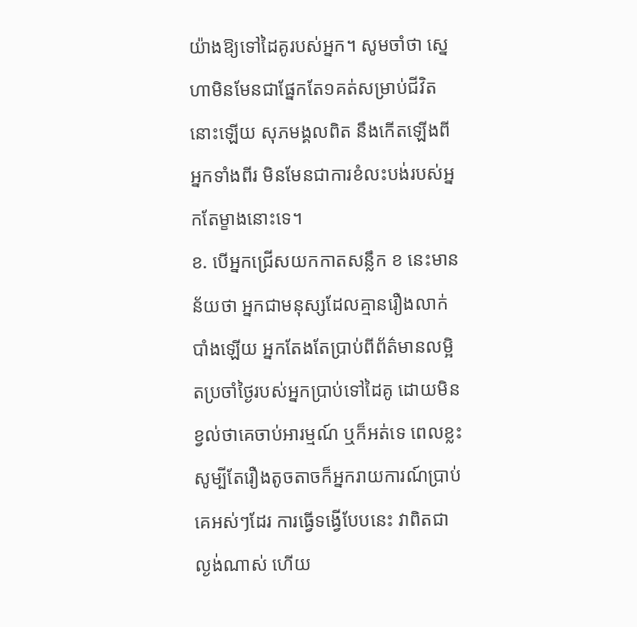យ៉ាងឱ្យទៅដៃគូរបស់អ្នក។ សូមចាំថា ស្នេហាមិនមែនជាផ្នែកតែ១គត់សម្រាប់ជីវិតនោះឡើយ សុភមង្គលពិត នឹងកើតឡើងពីអ្នកទាំងពីរ មិនមែនជាការខំលះបង់របស់អ្នកតែម្ខាងនោះទេ។
ខ. បើអ្នកជ្រើសយកកាតសន្លឹក ខ នេះមានន័យថា អ្នកជាមនុស្សដែលគ្មានរឿងលាក់បាំងឡើយ អ្នកតែងតែប្រាប់ពីព័ត៌មានលម្អិតប្រចាំថ្ងៃរបស់អ្នកប្រាប់ទៅដៃគូ ដោយមិនខ្វល់ថាគេចាប់អារម្មណ៍ ឬក៏អត់ទេ ពេលខ្លះសូម្បីតែរឿងតូចតាចក៏អ្នករាយការណ៍ប្រាប់គេអស់ៗដែរ ការធ្វើទង្វើបែបនេះ វាពិតជាល្ងង់ណាស់ ហើយ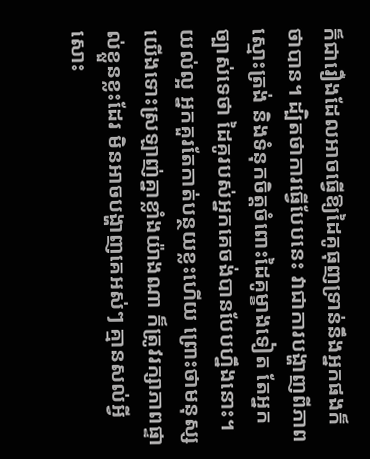ក៏ជារឿងដែលអាចធ្វើឱ្យដៃគូធុញទ្រាន់នឹងអ្នកផងក៏ថាបាន។ ដ្បិតថាការធ្វើបែបនេះ វាជាការបង្ហាញពីភាពស្មោះត្រង់ និងទំនុកចិត្តចំពោះដៃគូម្ខាងទៀត តែអ្នកច្បាស់ទេថា ដៃគូរបស់អ្នកគេចង់បានបែបហ្នឹងនោះ។ យល់ល្អ អ្នកគួរតែកាត់បន្ថយខ្លះហើយ ព្រោះថាមនុស្សយើងទោះស្រឡាញ់គ្នាខ្លាំងយ៉ាងណា ក៏ត្រូវរក្សាភាពផ្ទាល់ខ្លួនខ្លះដែរ មិនអាចបង្ហាញគេអស់ៗ គ្មានសល់អ្វីសោះ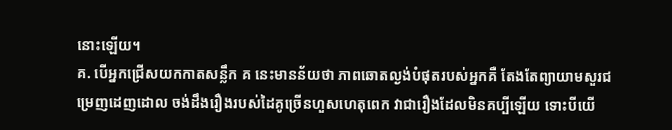នោះឡើយ។
គ. បើអ្នកជ្រើសយកកាតសន្លឹក គ នេះមានន័យថា ភាពឆោតល្ងង់បំផុតរបស់អ្នកគឺ តែងតែព្យាយាមសួរជម្រេញដេញដោល ចង់ដឹងរឿងរបស់ដៃគូច្រើនហួសហេតុពេក វាជារឿងដែលមិនគប្បីឡើយ ទោះបីយើ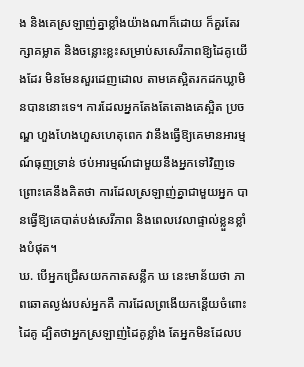ង និងគេស្រឡាញ់គ្នាខ្លាំងយ៉ាងណាក៏ដោយ ក៏គួរតែរក្សាគម្លាត និងចន្លោះខ្លះសម្រាប់សសេរីភាពឱ្យដៃគូយើងដែរ មិនមែនសួរដេញដោល តាមគេស្អិតរកដកឃ្លាមិនបាននោះទេ។ ការដែលអ្នកតែងតែតោងគេស្អិត ប្រចណ្ឌ ហួងហែងហួសហេតុពេក វានឹងធ្វើឱ្យគេមានអារម្មណ៍ធុញទ្រាន់ ថប់អារម្មណ៍ជាមួយនឹងអ្នកទៅវិញទេ ព្រោះគេនឹងគិតថា ការដែលស្រឡាញ់គ្នាជាមួយអ្នក បានធ្វើឱ្យគេបាត់បង់សេរីភាព និងពេលវេលាផ្ទាល់ខ្លួនខ្លាំងបំផុត។
ឃ. បើអ្នកជ្រើសយកកាតសន្លឹក ឃ នេះមាន័យថា ភាពឆោតល្ងង់របស់អ្នកគឺ ការដែលព្រងើយកន្តើយចំពោះដៃគូ ដ្បិតថាអ្នកស្រឡាញ់ដៃគូខ្លាំង តែអ្នកមិនដែលប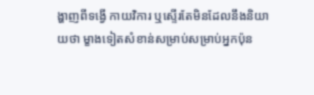ង្ហាញពីទង្វើ កាយវិការ ឬស្ទើរតែមិនដែលនឹងនិយាយថា ម្ខាងទៀតសំខាន់សម្រាប់សម្រាប់អ្នកប៉ុន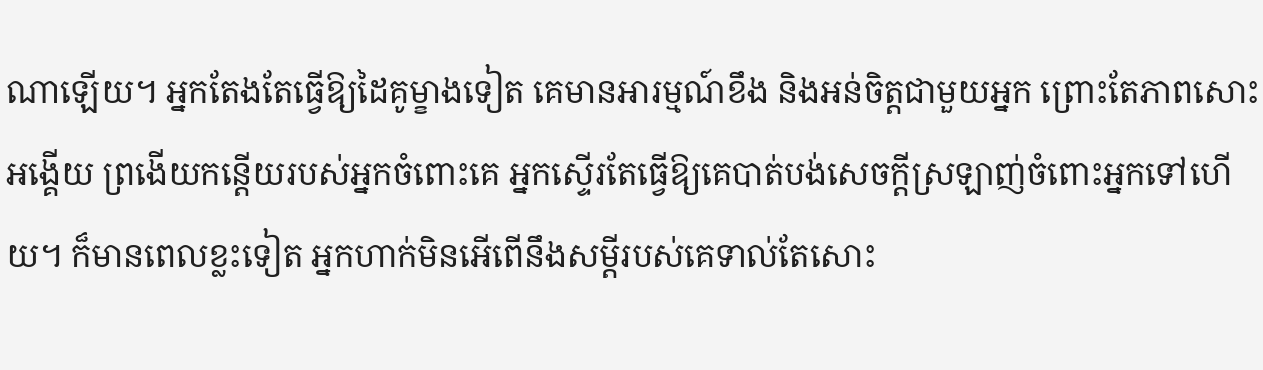ណាឡើយ។ អ្នកតែងតែធ្វើឱ្យដៃគូម្ខាងទៀត គេមានអារម្មណ៍ខឹង និងអន់ចិត្តជាមួយអ្នក ព្រោះតែភាពសោះអង្គើយ ព្រងើយកន្តើយរបស់អ្នកចំពោះគេ អ្នកស្ទើរតែធ្វើឱ្យគេបាត់បង់សេចក្ដីស្រឡាញ់ចំពោះអ្នកទៅហើយ។ ក៏មានពេលខ្លះទៀត អ្នកហាក់មិនអើពើនឹងសម្ដីរបស់គេទាល់តែសោះ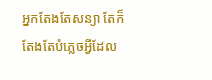អ្នកតែងតែសន្យា តែក៏តែងតែបំភ្លេចអ្វីដែល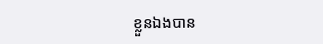ខ្លួនឯងបាន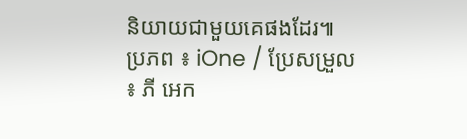និយាយជាមួយគេផងដែរ៕
ប្រភព ៖ iOne / ប្រែសម្រួល ៖ ភី អេក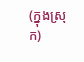(ក្នុងស្រុក)